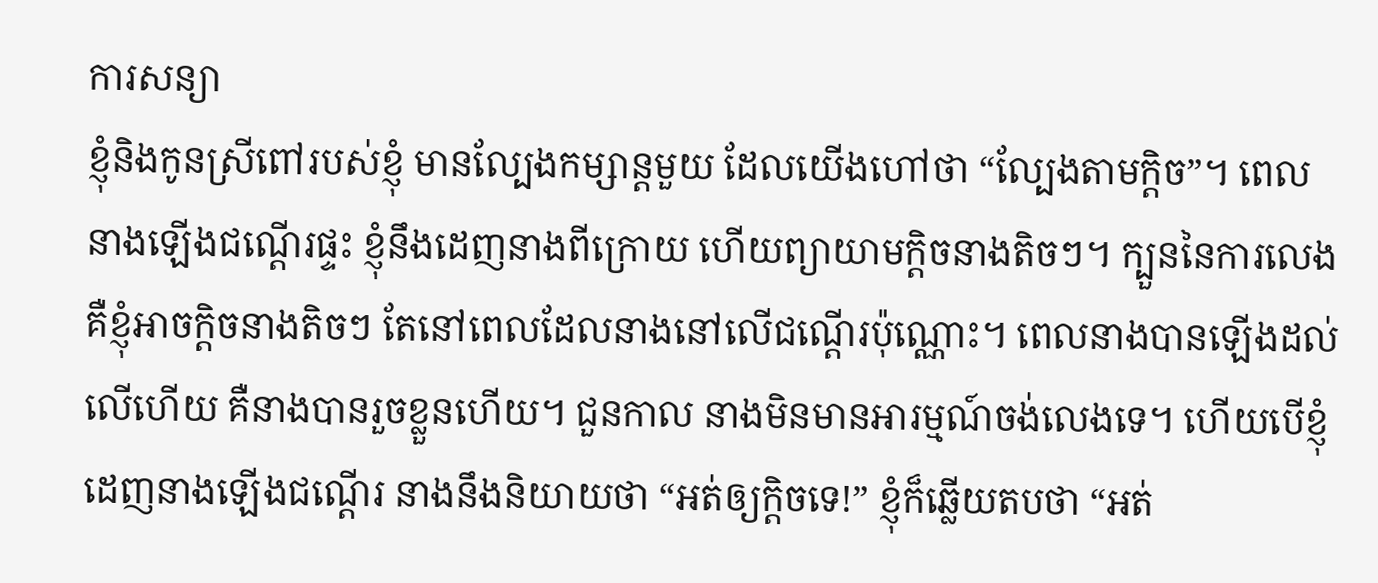ការសន្យា
ខ្ញុំនិងកូនស្រីពៅរបស់ខ្ញុំ មានល្បែងកម្សាន្តមួយ ដែលយើងហៅថា “ល្បែងតាមក្តិច”។ ពេលនាងឡើងជណ្តើរផ្ទះ ខ្ញុំនឹងដេញនាងពីក្រោយ ហើយព្យាយាមក្តិចនាងតិចៗ។ ក្បួននៃការលេង គឺខ្ញុំអាចក្តិចនាងតិចៗ តែនៅពេលដែលនាងនៅលើជណ្តើរប៉ុណ្ណោះ។ ពេលនាងបានឡើងដល់លើហើយ គឺនាងបានរួចខ្លួនហើយ។ ជួនកាល នាងមិនមានអារម្មណ៍ចង់លេងទេ។ ហើយបើខ្ញុំដេញនាងឡើងជណ្តើរ នាងនឹងនិយាយថា “អត់ឲ្យក្តិចទេ!” ខ្ញុំក៏ឆ្លើយតបថា “អត់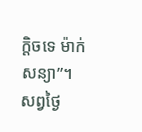ក្តិចទេ ម៉ាក់សន្យា”។ សព្វថ្ងៃ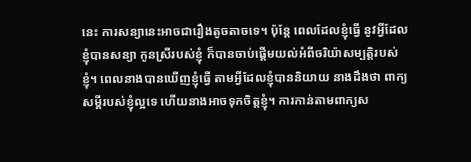នេះ ការសន្យានេះអាចជារឿងតូចតាចទេ។ ប៉ុន្តែ ពេលដែលខ្ញុំធ្វើ នូវអ្វីដែលខ្ញុំបានសន្យា កូនស្រីរបស់ខ្ញុំ ក៏បានចាប់ផ្តើមយល់អំពីចរិយ៉ាសម្បត្តិរបស់ខ្ញុំ។ ពេលនាងបានឃើញខ្ញុំធ្វើ តាមអ្វីដែលខ្ញុំបាននិយាយ នាងដឹងថា ពាក្យសម្តីរបស់ខ្ញុំល្អទេ ហើយនាងអាចទុកចិត្តខ្ញុំ។ ការកាន់តាមពាក្យស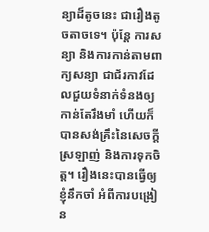ន្យាដ៏តូចនេះ ជារឿងតូចតាចទេ។ ប៉ុន្តែ ការសន្យា និងការកាន់តាមពាក្យសន្យា ជាជ័រកាវដែលជួយទំនាក់ទំនងឲ្យកាន់តែរឹងមាំ ហើយក៏បានសង់គ្រឹះនៃសេចក្តីស្រឡាញ់ និងការទុកចិត្ត។ រឿងនេះបានធ្វើឲ្យខ្ញុំនឹកចាំ អំពីការបង្រៀន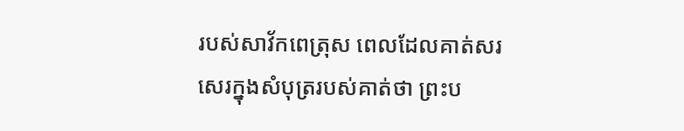របស់សាវ័កពេត្រុស ពេលដែលគាត់សរសេរក្នុងសំបុត្ររបស់គាត់ថា ព្រះប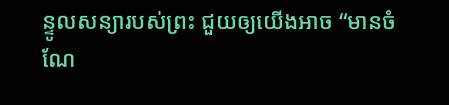ន្ទូលសន្យារបស់ព្រះ ជួយឲ្យយើងអាច “មានចំណែ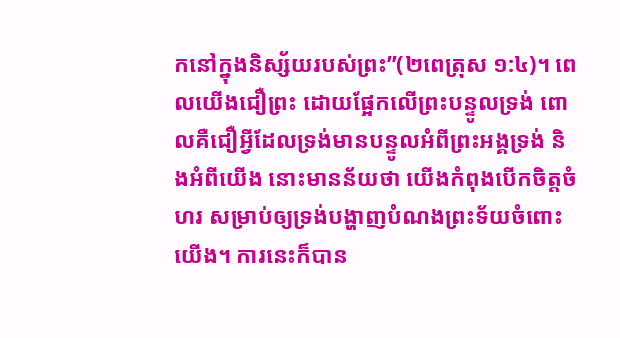កនៅក្នុងនិស្ស័យរបស់ព្រះ”(២ពេត្រុស ១:៤)។ ពេលយើងជឿព្រះ ដោយផ្អែកលើព្រះបន្ទូលទ្រង់ ពោលគឺជឿអ្វីដែលទ្រង់មានបន្ទូលអំពីព្រះអង្គទ្រង់ និងអំពីយើង នោះមានន័យថា យើងកំពុងបើកចិត្តចំហរ សម្រាប់ឲ្យទ្រង់បង្ហាញបំណងព្រះទ័យចំពោះយើង។ ការនេះក៏បាន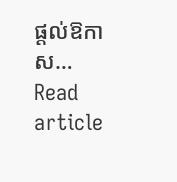ផ្តល់ឱកាស…
Read article